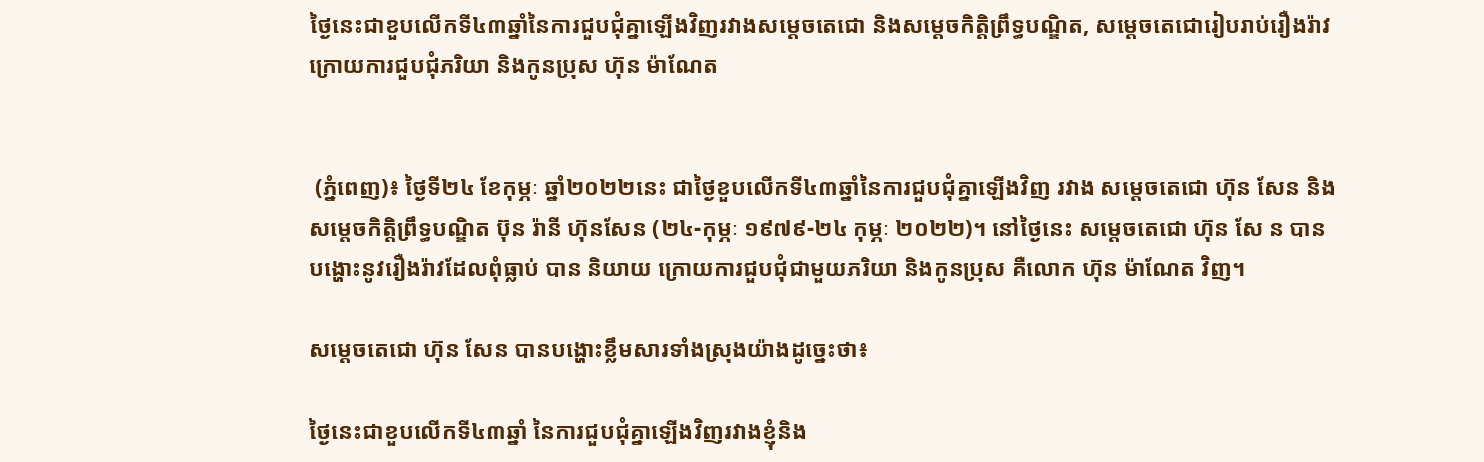ថ្ងៃនេះជាខួបលើកទី៤៣ឆ្នាំនៃការជួបជុំគ្នាឡើងវិញរវាងសម្តេចតេជោ និងសម្តេចកិត្តិព្រឹទ្ធបណ្ឌិត, សម្តេចតេជោរៀបរាប់រឿងរ៉ាវក្រោយការជួបជុំភរិយា និងកូនប្រុស ហ៊ុន ម៉ាណែត


 (ភ្នំពេញ)៖ ថ្ងៃទី២៤ ខែកុម្ភៈ ឆ្នាំ២០២២នេះ ជាថ្ងៃខួបលើកទី៤៣ឆ្នាំនៃការជួបជុំគ្នាឡើងវិញ រវាង សម្តេចតេជោ ហ៊ុន សែន និងសម្តេចកិត្តិព្រឹទ្ធបណ្ឌិត ប៊ុន រ៉ានី ហ៊ុនសែន (២៤-កុម្ភៈ ១៩៧៩-២៤ កុម្ភៈ ២០២២)។ នៅថ្ងៃនេះ សម្តេចតេជោ ហ៊ុន សែ ន បានបង្ហោះនូវរឿងរ៉ាវដែលពុំធ្លាប់ បាន និយាយ ក្រោយការជួបជុំជាមួយភរិយា និងកូនប្រុស គឺលោក ហ៊ុន ម៉ាណែត វិញ។

សម្តេចតេជោ ហ៊ុន សែន បានបង្ហោះខ្លឹមសារទាំងស្រុងយ៉ាងដូច្នេះថា៖

ថ្ងៃនេះជាខួបលើកទី៤៣ឆ្នាំ នៃការជួបជុំគ្នាឡើងវិញរវាងខ្ញុំនិង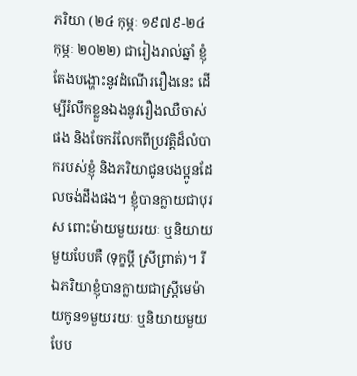ភរិយា (២៤ កុម្ភៈ ១៩៧៩-២៤ កុម្ភៈ ២០២២) ជារៀងរាល់ឆ្នាំ ខ្ញុំតែងបង្ហោះនូវដំណើររឿងនេះ ដើម្បីរំលឹកខ្លួនឯងនូវរឿងឈឺចាស់ផង និងចែករំលែកពីប្រវត្តិដ៏លំបាករបស់ខ្ញុំ និងភរិយាជូនបងប្អូនដែលចង់ដឹងផង។ ខ្ញុំបានក្លាយជាបុរស ពោះម៉ាយមួយរយៈ ឬនិយាយមួយបែបគឺ (ទុក្ខប្តី ស្រីព្រាត់)។ រីឯភរិយាខ្ញុំបានក្លាយជាស្ត្រីមេម៉ាយកូន១មួយរយៈ ឬនិយាយមួយបែប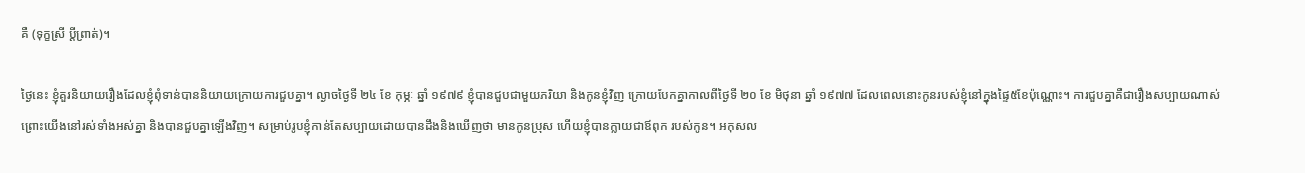គឺ (ទុក្ខស្រី ប្តីព្រាត់)។

ថ្ងៃនេះ ខ្ញុំគួរនិយាយរឿងដែលខ្ញុំពុំទាន់បាននិយាយក្រោយការជួបគ្នា។ ល្ងាចថ្ងៃទី ២៤ ខែ កុម្ភៈ ឆ្នាំ ១៩៧៩ ខ្ញុំបានជួបជាមួយភរិយា និងកូនខ្ញុំវិញ ក្រោយបែកគ្នាកាលពីថ្ងៃទី ២០ ខែ មិថុនា ឆ្នាំ ១៩៧៧ ដែលពេលនោះកូនរបស់ខ្ញុំនៅក្នុងផ្ទៃ៥ខែប៉ុណ្ណោះ។ ការជួបគ្នាគឺជារឿងសប្បាយណាស់ ព្រោះយើងនៅរស់ទាំងអស់គ្នា និងបានជួបគ្នាឡើងវិញ។ សម្រាប់រូបខ្ញុំកាន់តែសប្បាយដោយបានដឹងនិងឃើញថា មានកូនប្រុស ហើយខ្ញុំបានក្លាយជាឪពុក របស់កូន។ អកុសល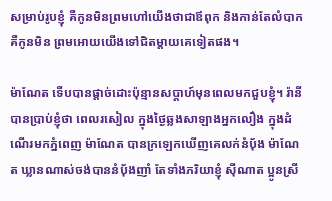សម្រាប់រូបខ្ញុំ គឺកូនមិនព្រមហៅយើងថាជាឪពុក និងកាន់តែលំបាក គឺកូនមិន ព្រមអោយយើងទៅជិតម្តាយគេទៀតផង។

ម៉ាណែត ទើបបានផ្តាច់ដោះប៉ុន្មានសប្តាហ៍មុនពេលមកជួបខ្ញុំ។ រ៉ានី បានប្រាប់ខ្ញុំថា ពេលរសៀល ក្នុងថ្ងៃឆ្លងសាឡាងអ្នកលឿង ក្នុងដំណើរមកភ្នំពេញ ម៉ាណែត បានក្រឡេកឃើញគេលក់នំបុ័ង ម៉ាណែត ឃ្លានណាស់ចង់បាននំបុ័ងញាំ តែទាំងភរិយាខ្ញុំ ស៊ីណាត ប្អូនស្រី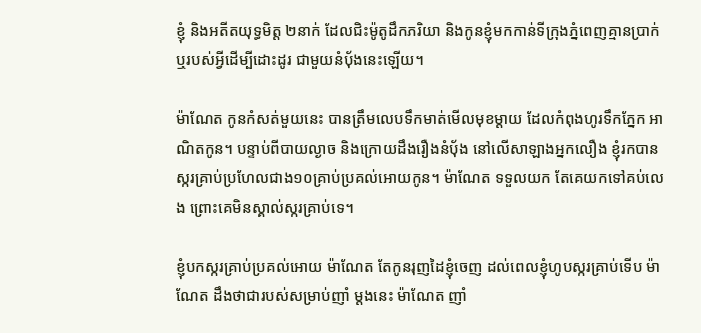ខ្ញុំ និងអតីតយុទ្ធមិត្ត ២នាក់ ដែលជិះម៉ូតូដឹកភរិយា និងកូនខ្ញុំមកកាន់ទីក្រុងភ្នំពេញគ្មានប្រាក់ ឬរបស់អ្វីដើម្បីដោះដូរ ជាមួយនំបុ័ងនេះឡើយ។

ម៉ាណែត កូនកំសត់មួយនេះ បានត្រឹមលេបទឹកមាត់មើលមុខម្តាយ ដែលកំពុងហូរទឹកភ្នែក អាណិតកូន។ បន្ទាប់ពីបាយល្ងាច និងក្រោយដឹងរឿងនំបុ័ង នៅលើសាឡាងអ្នកលឿង ខ្ញុំរកបាន ស្ករគ្រាប់ប្រហែលជាង១០គ្រាប់ប្រគល់អោយកូន។ ម៉ាណែត ទទួលយក តែគេយកទៅគប់លេង ព្រោះគេមិនស្គាល់ស្ករគ្រាប់ទេ។

ខ្ញុំបកស្ករគ្រាប់ប្រគល់អោយ ម៉ាណែត តែកូនរុញដៃខ្ញុំចេញ ដល់ពេលខ្ញុំហូបស្ករគ្រាប់ទើប ម៉ាណែត ដឹងថាជារបស់សម្រាប់ញាំ ម្តងនេះ ម៉ាណែត ញាំ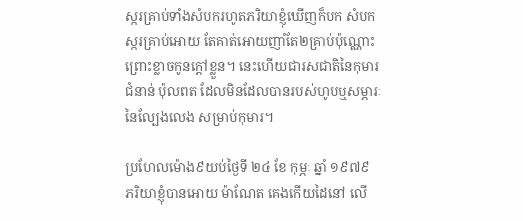ស្ករគ្រាប់ទាំងសំបករហូតភរិយាខ្ញុំឃើញក៏បក សំបកស្ករគ្រាប់អោយ តែគាត់អោយញាំតែ២គ្រាប់ប៉ុណ្ណោះ ព្រោះខ្លាចកូនក្តៅខ្លួន។ នេះហើយជារសជាតិនៃកុមារជំនាន់ ប៉ុលពត ដែលមិនដែលបានរបស់ហូបឬសម្ភារៈនៃល្បែងលេង សម្រាប់កុមារ។

ប្រហែលម៉ោង៩យប់ថ្ងៃទី ២៤ ខែ កុម្ភៈ ឆ្នាំ ១៩៧៩ ភរិយាខ្ញុំបានអោយ ម៉ាណែត គេងកើយដៃនៅ លើ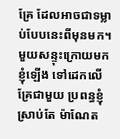គ្រែ ដែលអាចជាទម្លាប់បែបនេះពីមុនមក។ មួយសន្ទុះក្រោយមកខ្ញុំឡើង ទៅដេកលើគ្រែជាមួយ ប្រពន្ធខ្ញុំស្រាប់តែ ម៉ាណែត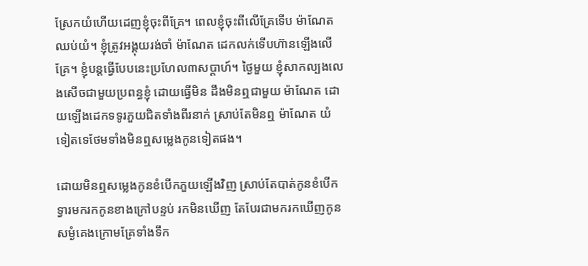ស្រែកយំហើយដេញខ្ញុំចុះពីគ្រែ។ ពេលខ្ញុំចុះពីលើគ្រែទើប ម៉ាណែត ឈប់យំ។ ខ្ញុំត្រូវអង្គុយរង់ចាំ ម៉ាណែត ដេកលក់ទើបហ៊ានឡើងលើគ្រែ។ ខ្ញុំបន្តធ្វើបែបនេះប្រហែល៣សប្តាហ៍។ ថ្ងៃមួយ ខ្ញុំសាកល្បងលេងសើចជាមួយប្រពន្ធខ្ញុំ ដោយធ្វើមិន ដឹងមិនឮជាមួយ ម៉ាណែត ដោយឡើងដេកទទូរភួយជិតទាំងពីរនាក់ ស្រាប់តែមិនឮ ម៉ាណែត យំ ទៀតទេថែមទាំងមិនឮសម្លេងកូនទៀតផង។

ដោយមិនឮសម្លេងកូនខំបើកភួយឡើងវិញ ស្រាប់តែបាត់កូនខំបើកទ្វារមករកកូនខាងក្រៅបន្ទប់ រកមិនឃើញ តែបែរជាមករកឃើញកូនសម្ងំគេងក្រោមគ្រែទាំងទឹក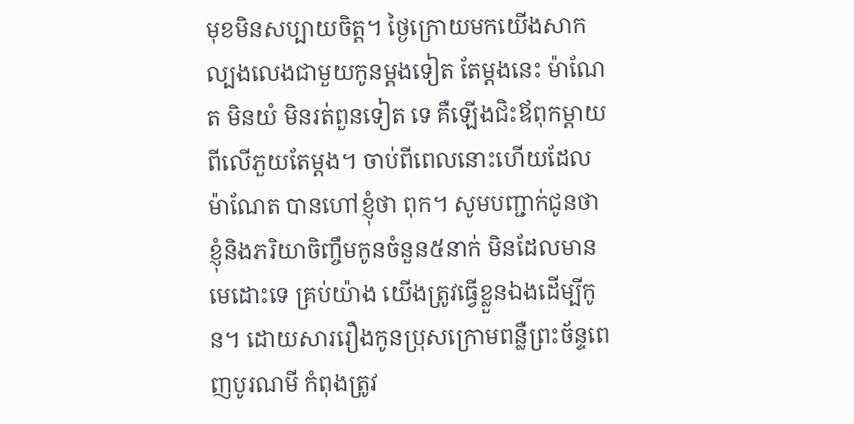មុខមិនសប្បាយចិត្ត។ ថ្ងៃក្រោយមកយើងសាកល្បងលេងជាមួយកូនម្តងទៀត តែម្តងនេះ ម៉ាណែត មិនយំ មិនរត់ពួនទៀត ទេ គឺឡើងជិះឪពុកម្តាយពីលើភួយតែម្តង។ ចាប់ពីពេលនោះហើយដែល ម៉ាណែត បានហៅខ្ញុំថា ពុក។ សូមបញ្ជាក់ជូនថា ខ្ញុំនិងភរិយាចិញ្ចឹមកូនចំនួន៥នាក់ មិនដែលមានមេដោះទេ គ្រប់យ៉ាង យើងត្រូវធ្វើខ្លួនឯងដើម្បីកូន។ ដោយសាររឿងកូនប្រុសក្រោមពន្លឺព្រះច័ន្ទពេញបូរណមី កំពុងត្រូវ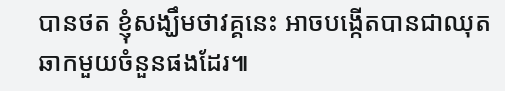បានថត ខ្ញុំសង្ឃឹមថាវគ្គនេះ អាចបង្កើតបានជាឈុតឆាកមួយចំនួនផងដែរ៕